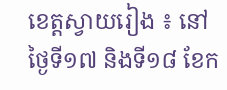ខេត្តស្វាយរៀង ៖ នៅថ្ងៃទី១៧ និងទី១៨ ខែក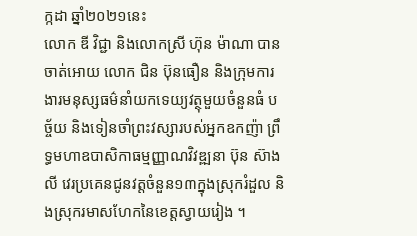ក្កដា ឆ្នាំ២០២១នេះ
លោក ឌី វិជ្ជា និងលោកស្រី ហ៊ុន ម៉ាណា បានចាត់អោយ លោក ជិន ប៊ុនធឿន និងក្រុមការងារមនុស្សធម៌នាំយកទេយ្យវត្ថុមួយចំនួនធំ បច្ច័យ និងទៀនចាំព្រះវស្សារបស់អ្នកឧកញ៉ា ព្រឹទ្ធមហាឧបាសិកាធម្មញ្ញាណវិវឌ្ឍនា ប៊ុន ស៊ាងលី វេរប្រគេនជូនវត្តចំនួន១៣ក្នុងស្រុករំដួល និងស្រុករមាសហែកនៃខេត្តស្វាយរៀង ។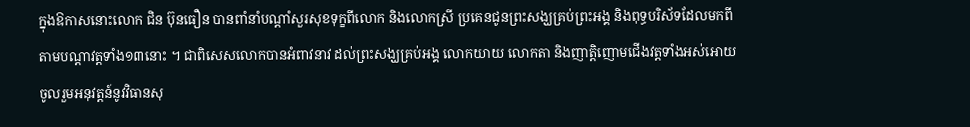ក្នុងឱកាសនោះលោក ជិន ប៊ុនធឿន បានពាំនាំបណ្តាំសួរសុខទុក្ខពីលោក និងលោកស្រី ប្រគេនជូនព្រះសង្ឃគ្រប់ព្រះអង្គ និងពុទ្ធបរិស័ទដែលមកពីតាមបណ្តាវត្តទាំង១៣នោះ ។ ជាពិសេសលោកបានអំពាវនាវ ដល់ព្រះសង្ឃគ្រប់អង្គ លោកយាយ លោកតា និងញាតិ្តញោមជើងវត្តទាំងអស់អោយចូលរួមអនុវត្តន៍នូវវិធានសុ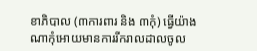ខាភិបាល (៣ការពារ និង ៣កុំ) ធ្វើយ៉ាងណាកុំអោយមានការរីករាលដាលចូល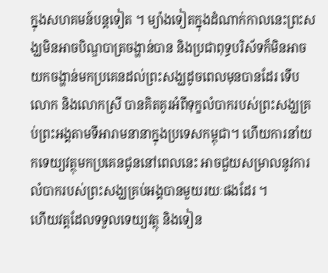ក្នុងសហគមន៍បន្តទៀត ។ ម្យ៉ាងទៀតក្នុងដំណាក់កាលនេះព្រះសង្ឃមិនអាចបិណ្ឌបាត្រចង្ហាន់បាន និងប្រជាពុទ្ធបរិស័ទក៏មិនអាចយកចង្ហាន់មកប្រគេនដល់ព្រះសង្ឃដូចពេលមុនបានដែរ ទើបលោក និងលោកស្រី បានគិតគូរអំពីទុក្ខលំបាករបស់ព្រះសង្ឃគ្រប់ព្រះអង្គតាមទីអារាមនានាក្នុងប្រទេសកម្ពុជា។ ហើយការនាំយកទេយ្យវត្ថុមកប្រគេនជូននៅពេលនេះ អាចជួយសម្រាលនូវការលំបាករបស់ព្រះសង្ឃគ្រប់អង្គបានមួយរយៈផងដែរ ។
ហើយវត្តដែលទទួលទេយ្យវត្ថុ និងទៀន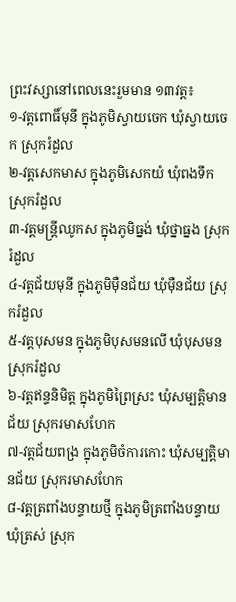ព្រះវស្សានៅពេលនេះរួមមាន ១៣វត្ត៖
១-វត្តពោធិ៍មុនី ក្នុងភូមិស្វាយចេក ឃុំស្វាយចេក ស្រុករំដួល
២-វត្តសេកមាស ក្នុងភូមិសេកយំ ឃុំពងទឹក ស្រុករំដួល
៣-វត្តមន្ត្រីឈូកស ក្នុងភូមិធ្នង់ ឃុំថ្នាធ្នង ស្រុករំដួល
៤-វត្តជ័យមុនី ក្នុងភូមិម៉ឺនជ័យ ឃុំម៉ឺនជ័យ ស្រុករំដួល
៥-វត្តបុសមន ក្នុងភូមិបុសមនលើ ឃុំបុសមន ស្រុករំដួល
៦-វត្តឥន្ទនិមិត្ត ក្នុងភូមិព្រៃស្រះ ឃុំសម្បត្តិមានជ័យ ស្រុករមាសហែក
៧-វត្តជ័យពង្រ ក្នុងភូមិចំការកោះ ឃុំសម្បត្តិមានជ័យ ស្រុករមាសហែក
៨-វត្តត្រពាំងបន្ទាយថ្មី ក្នុងភូមិត្រពាំងបន្ទាយ ឃុំត្រស់ ស្រុក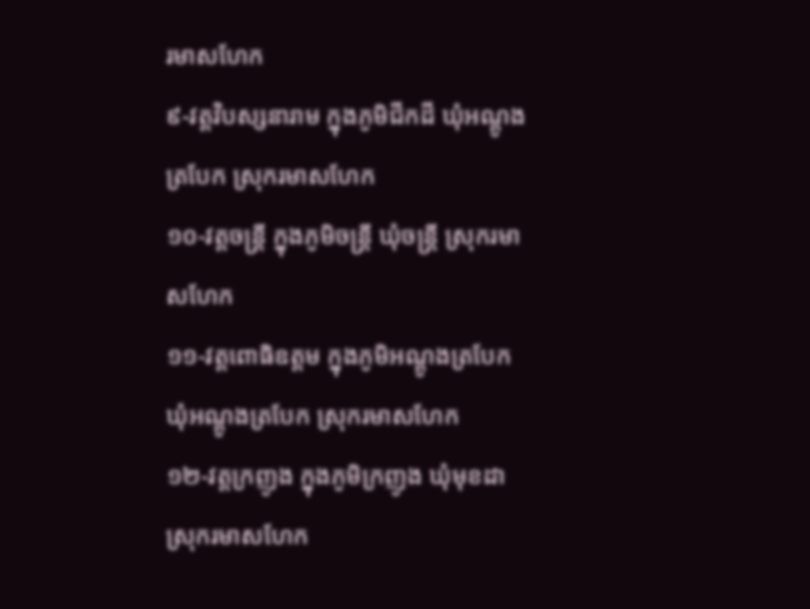រមាសហែក
៩-វត្តវិបស្សនារាម ក្នុងភូមិជីកដី ឃុំអណ្តូងត្របែក ស្រុករមាសហែក
១០-វត្តចន្ត្រី ក្នុងភូមិចន្ត្រី ឃុំចន្ត្រី ស្រុករមាសហែក
១១-វត្តពោធិឧត្តម ក្នុងភូមិអណ្តូងត្របែក ឃុំអណ្តូងត្របែក ស្រុករមាសហែក
១២-វត្តក្រញូង ក្នុងភូមិក្រញូង ឃុំមុខដា ស្រុករមាសហែក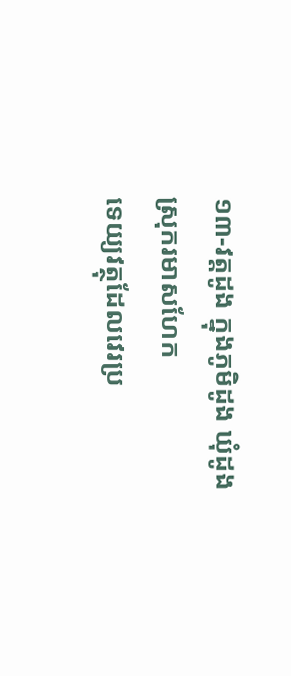១៣-វត្តដូង ក្នុងភូមិដូង ឃុំដូង ស្រុករមាសហែក
ទេយ្យវត្ថុដែលវេរប្រ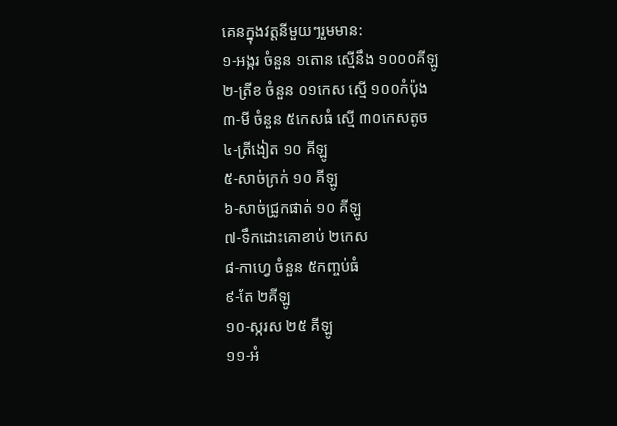គេនក្នុងវត្តនីមួយៗរួមមាន:
១-អង្ករ ចំនួន ១តោន ស្មើនឹង ១០០០គីឡូ
២-ត្រីខ ចំនួន ០១កេស ស្មើ ១០០កំប៉ុង
៣-មី ចំនួន ៥កេសធំ ស្មើ ៣០កេសតូច
៤-ត្រីងៀត ១០ គីឡូ
៥-សាច់ក្រក់ ១០ គីឡូ
៦-សាច់ជ្រូកផាត់ ១០ គីឡូ
៧-ទឹកដោះគោខាប់ ២កេស
៨-កាហ្វេ ចំនួន ៥កញ្ចប់ធំ
៩-តែ ២គីឡូ
១០-ស្ករស ២៥ គីឡូ
១១-អំ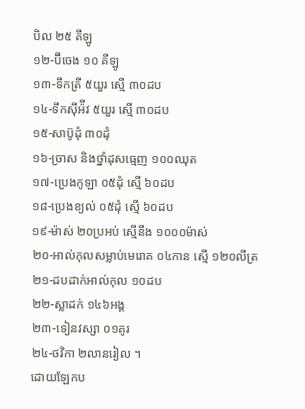បិល ២៥ គីឡូ
១២-ប៊ីចេង ១០ គីឡូ
១៣-ទឹកត្រី ៥យួរ ស្មើ ៣០ដប
១៤-ទឹកស៊ីអ៉ីវ ៥យួរ ស្មើ ៣០ដប
១៥-សាប៊ូដុំ ៣០ដុំ
១៦-ច្រាស និងថ្នាំដុសធ្មេញ ១០០ឈុត
១៧-ប្រេងកូឡា ០៥ដុំ ស្មើ ៦០ដប
១៨-ប្រេងខ្យល់ ០៥ដុំ ស្មើ ៦០ដប
១៩-ម៉ាស់ ២០ប្រអប់ ស្មើនឹង ១០០០ម៉ាស់
២០-អាល់កុលសម្លាប់មេរោគ ០៤កាន ស្មើ ១២០លីត្រ
២១-ដបដាក់អាល់កុល ១០ដប
២២-ស្លាដក់ ១៤៦អង្គ
២៣-ទៀនវស្សា ០១គូរ
២៤-ថវិកា ២លានរៀល ។
ដោយឡែកប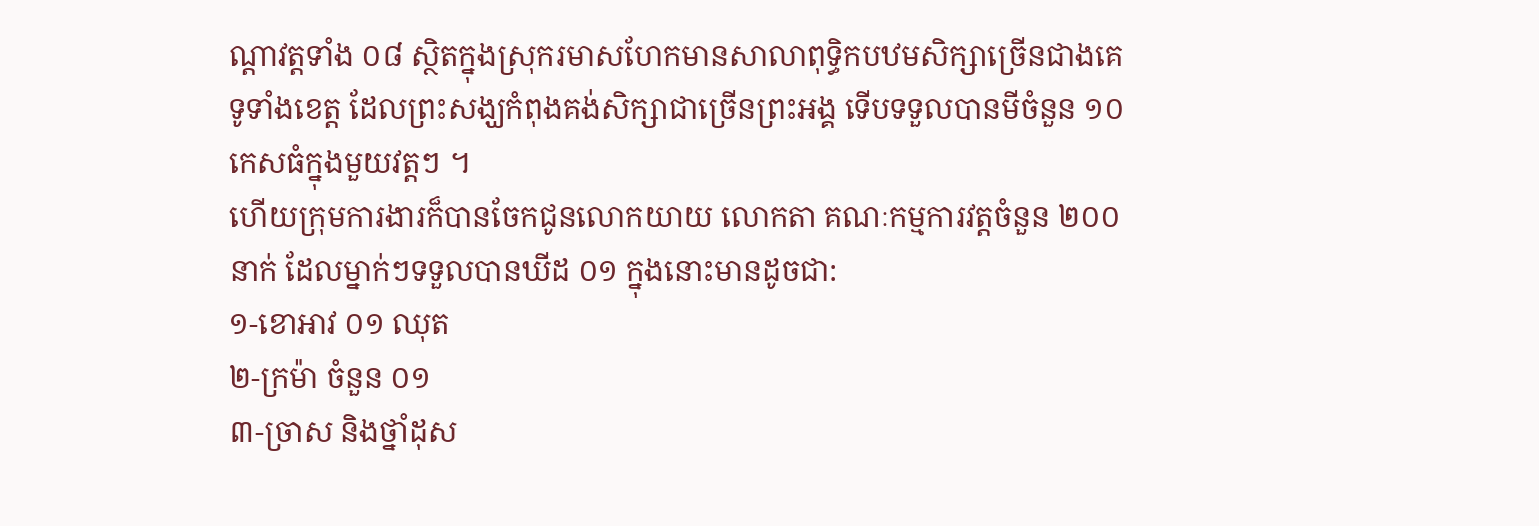ណ្តាវត្តទាំង ០៨ ស្ថិតក្នុងស្រុករមាសហែកមានសាលាពុទ្ធិកបឋមសិក្សាច្រើនជាងគេទូទាំងខេត្ត ដែលព្រះសង្ឃកំពុងគង់សិក្សាជាច្រើនព្រះអង្គ ទើបទទួលបានមីចំនួន ១០កេសធំក្នុងមួយវត្តៗ ។
ហើយក្រុមការងារក៏បានចែកជូនលោកយាយ លោកតា គណៈកម្មការវត្តចំនួន ២០០នាក់ ដែលម្នាក់ៗទទួលបានឃីដ ០១ ក្នុងនោះមានដូចជា:
១-ខោអាវ ០១ ឈុត
២-ក្រម៉ា ចំនួន ០១
៣-ច្រាស និងថ្នាំដុស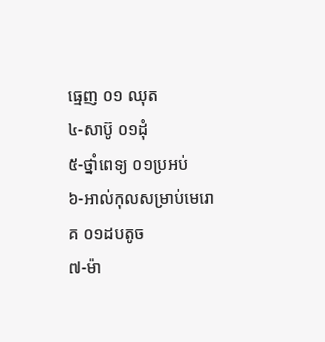ធ្មេញ ០១ ឈុត
៤-សាប៊ូ ០១ដុំ
៥-ថ្នាំពេទ្យ ០១ប្រអប់
៦-អាល់កុលសម្រាប់មេរោគ ០១ដបតូច
៧-ម៉ា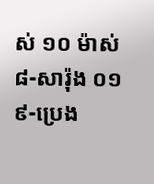ស់ ១០ ម៉ាស់
៨-សារ៉ុង ០១
៩-ប្រេង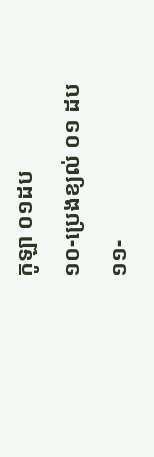កូឡា ០១ដប
១០-ប្រេងខ្យល់ ០១ ដប
១១-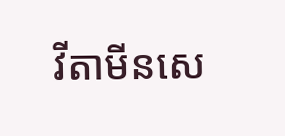វីតាមីនសេ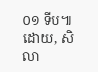០១ ទីប៕
ដោយ, សិលា